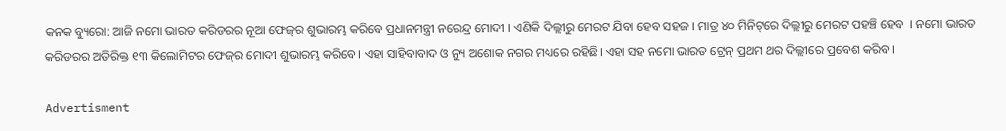କନକ ବ୍ୟୁରୋ: ଆଜି ନମୋ ଭାରତ କରିଡରର ନୂଆ ଫେଜ୍‌ର ଶୁଭାରମ୍ଭ କରିବେ ପ୍ରଧାନମନ୍ତ୍ରୀ ନରେନ୍ଦ୍ର ମୋଦୀ । ଏଣିକି ଦିଲ୍ଲୀରୁ ମେରଟ ଯିବା ହେବ ସହଜ । ମାତ୍ର ୪୦ ମିନିଟ୍‌ରେ ଦିଲ୍ଲୀରୁ ମେରଟ ପହଞ୍ଚି ହେବ  । ନମୋ ଭାରତ କରିଡରର ଅତିରିକ୍ତ ୧୩ କିଲୋମିଟର ଫେଜ୍‌ର ମୋଦୀ ଶୁଭାରମ୍ଭ କରିବେ। ଏହା ସାହିବାବାଦ ଓ ନ୍ୟୁ ଅଶୋକ ନଗର ମଧ୍ୟରେ ରହିଛି। ଏହା ସହ ନମୋ ଭାରତ ଟ୍ରେନ୍ ପ୍ରଥମ ଥର ଦିଲ୍ଲୀରେ ପ୍ରବେଶ କରିବ ।

Advertisment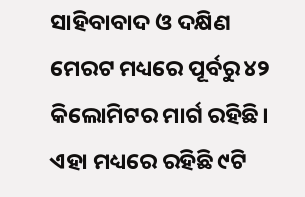ସାହିବାବାଦ ଓ ଦକ୍ଷିଣ ମେରଟ ମଧ୍ୟରେ ପୂର୍ବରୁ ୪୨ କିଲୋମିଟର ମାର୍ଗ ରହିଛି। ଏହା ମଧ୍ୟରେ ରହିଛି ୯ଟି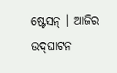ଷ୍ଟେସନ୍ । ଆଜିର ଉଦ୍‌ଘାଟନ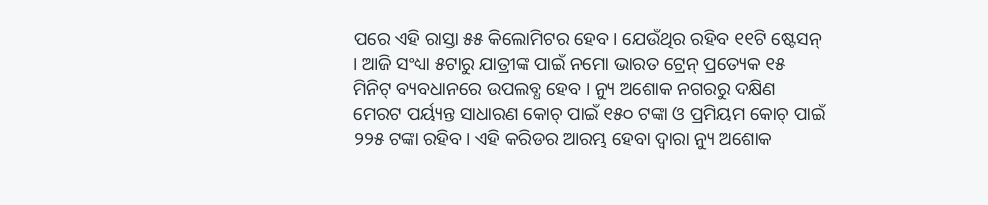ପରେ ଏହି ରାସ୍ତା ୫୫ କିଲୋମିଟର ହେବ। ଯେଉଁଥିର ରହିବ ୧୧ଟି ଷ୍ଟେସନ୍ । ଆଜି ସଂଧ୍ୟା ୫ଟାରୁ ଯାତ୍ରୀଙ୍କ ପାଇଁ ନମୋ ଭାରତ ଟ୍ରେନ୍ ପ୍ରତ୍ୟେକ ୧୫ ମିନିଟ୍ ବ୍ୟବଧାନରେ ଉପଲବ୍ଧ ହେବ । ନ୍ୟୁ ଅଶୋକ ନଗରରୁ ଦକ୍ଷିଣ ମେରଟ ପର୍ୟ୍ୟନ୍ତ ସାଧାରଣ କୋଚ୍‌ ପାଇଁ ୧୫୦ ଟଙ୍କା ଓ ପ୍ରମିୟମ କୋଚ୍ ପାଇଁ ୨୨୫ ଟଙ୍କା ରହିବ। ଏହି କରିଡର ଆରମ୍ଭ ହେବା ଦ୍ବାରା ନ୍ୟୁ ଅଶୋକ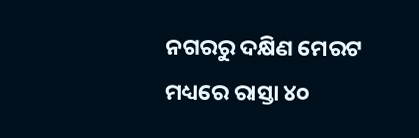ନଗରରୁ ଦକ୍ଷିଣ ମେରଟ ମଧ୍ୟରେ ରାସ୍ତା ୪୦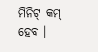ମିନିଟ୍ କମ୍ ହେବ ।